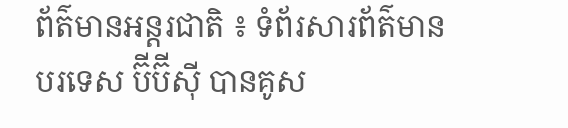ព័ត៌មានអន្តរជាតិ ៖ ទំព័រសារព័ត៌មានបរទេស ប៊ីប៊ីស៊ី បានគូស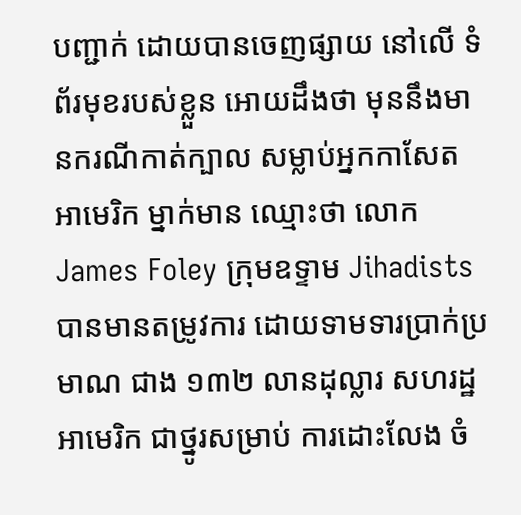បញ្ជាក់ ដោយបានចេញផ្សាយ នៅលើ ទំព័រមុខរបស់ខ្លួន អោយដឹងថា មុននឹងមានករណីកាត់ក្បាល សម្លាប់អ្នកកាសែត អាមេរិក ម្នាក់មាន ឈ្មោះថា លោក James Foley ក្រុមឧទ្ទាម Jihadists បានមានតម្រូវការ ដោយទាមទារប្រាក់ប្រមាណ ជាង ១៣២ លានដុល្លារ សហរដ្ឋអាមេរិក ជាថ្នូរសម្រាប់ ការដោះលែង ចំ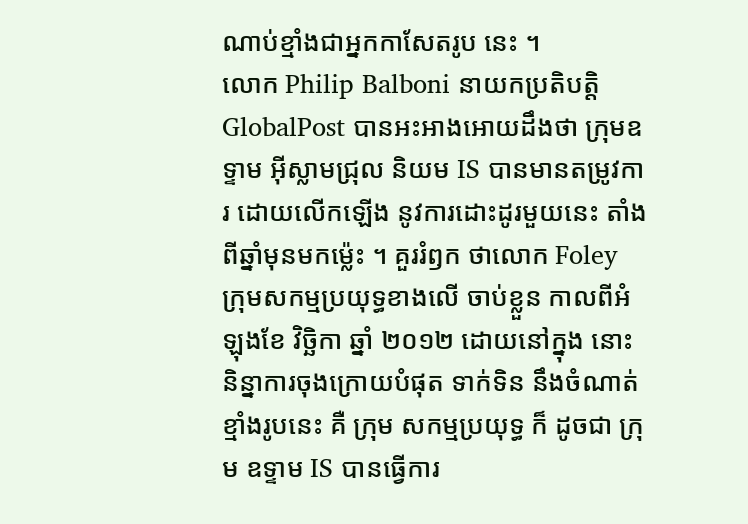ណាប់ខ្មាំងជាអ្នកកាសែតរូប នេះ ។
លោក Philip Balboni នាយកប្រតិបត្តិ GlobalPost បានអះអាងអោយដឹងថា ក្រុមឧទ្ទាម អ៊ីស្លាមជ្រុល និយម IS បានមានតម្រូវការ ដោយលើកឡើង នូវការដោះដូរមួយនេះ តាំងពីឆ្នាំមុនមកម្ល៉េះ ។ គួររំឭក ថាលោក Foley ក្រុមសកម្មប្រយុទ្ធខាងលើ ចាប់ខ្លួន កាលពីអំឡុងខែ វិច្ឆិកា ឆ្នាំ ២០១២ ដោយនៅក្នុង នោះនិន្នាការចុងក្រោយបំផុត ទាក់ទិន នឹងចំណាត់ខ្មាំងរូបនេះ គឺ ក្រុម សកម្មប្រយុទ្ធ ក៏ ដូចជា ក្រុម ឧទ្ទាម IS បានធ្វើការ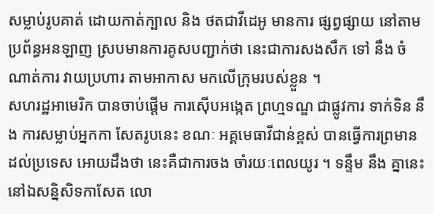សម្លាប់រូបគាត់ ដោយកាត់ក្បាល និង ថតជាវីដេអូ មានការ ផ្សព្វផ្សាយ នៅតាម ប្រព័ន្ធអនឡាញ ស្របមានការគូសបញ្ជាក់ថា នេះជាការសងសឹក ទៅ នឹង ចំណាត់ការ វាយប្រហារ តាមអាកាស មកលើក្រុមរបស់ខ្លួន ។
សហរដ្ឋអាមេរិក បានចាប់ផ្តើម ការស៊ើបអង្កេត ព្រហ្មទណ្ឌ ជាផ្លូវការ ទាក់ទិន នឹង ការសម្លាប់អ្នកកា សែតរូបនេះ ខណៈ អគ្គមេធាវីជាន់ខ្ពស់ បានធ្វើការព្រមានដល់ប្រទេស អោយដឹងថា នេះគឺជាការចង ចាំរយៈពេលយូរ ។ ទន្ទឹម នឹង គ្នានេះ នៅឯសន្និសិទកាសែត លោ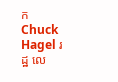ក Chuck Hagel រដ្ឋ លេ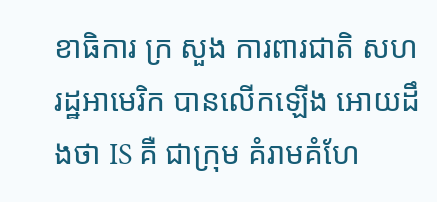ខាធិការ ក្រ សួង ការពារជាតិ សហរដ្ឋអាមេរិក បានលើកឡើង អោយដឹងថា IS គឺ ជាក្រុម គំរាមគំហែ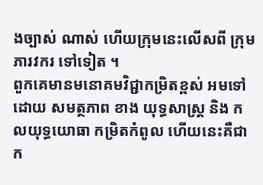ងច្បាស់ ណាស់ ហើយក្រុមនេះលើសពី ក្រុមភារវករ ទៅទៀត ។
ពួកគេមានមនោគមវិជ្ជាកម្រិតខ្ពស់ អមទៅដោយ សមត្ថភាព ខាង យុទ្ធសាស្រ្ត និង កលយុទ្ធយោធា កម្រិតកំពូល ហើយនេះគឺជាក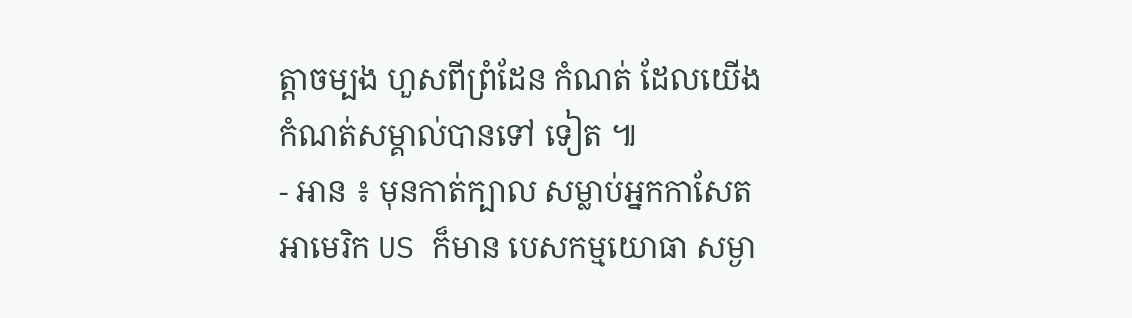ត្តាចម្បង ហួសពីព្រំដែន កំណត់ ដែលយើង កំណត់សម្គាល់បានទៅ ទៀត ៕
- អាន ៖ មុនកាត់ក្បាល សម្លាប់អ្នកកាសែត អាមេរិក US ក៏មាន បេសកម្មយោធា សម្ងា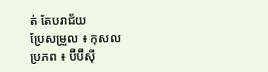ត់ តែបរាជ័យ
ប្រែសម្រួល ៖ កុសល
ប្រភព ៖ ប៊ីប៊ីស៊ី